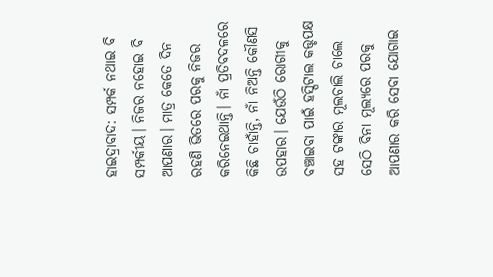ହାଇଦ୍ରାବାଦ: ସମ୍ପର୍କ ନଥାଇ ବି ସମ୍ପର୍କୀୟ। ନିଜର ନହୋଇ ବି ଆପଣାର। ମାତ୍ର କେତେ ଦିନ ରହଣି ଭିତରେ ପରକୁ ନିଜର କରିନେଇଥାନ୍ତି। ନାଁ ପ୍ରତିବଦଳରେ କିଛି ଚାହାଁନ୍ତି, ନାଁ ନିଅନ୍ତି କୌଣସି ଉପହାର। ଯେଉଁଠି ରୋଗୀକୁ ବଞ୍ଚାଇବା ପାଇଁ ହସ୍ପିଟାଲ କତ୍ତୃପକ୍ଷ ସହ ଟଙ୍କାର ମୂଲଚାଲି ଚାଲେ ସେଠି ବିନା ମୂଲ୍ୟରେ ପରକୁ ଆପଣାର କରି ସେବା ଯୋଗାଇ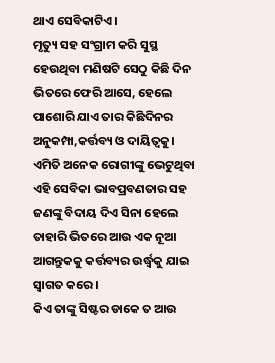ଥାଏ ସେବିକାଟିଏ।
ମୃତ୍ୟୁ ସହ ସଂଗ୍ରାମ କରି ସୁସ୍ଥ ହେଉଥିବା ମଣିଷଟି ସେଠୁ କିଛି ଦିନ ଭିତରେ ଫେରି ଆସେ, ହେଲେ ପାଶୋରି ଯାଏ ତାର କିଛିଦିନର ଅନୁକମ୍ପା,କର୍ତ୍ତବ୍ୟ ଓ ଦାୟିତ୍ବକୁ। ଏମିତି ଅନେକ ରୋଗୀଙ୍କୁ ଭେଟୁଥିବା ଏହି ସେବିକା ଭାବପ୍ରବଣତାର ସହ ଜଣଙ୍କୁ ବିଦାୟ ଦିଏ ସିନା ହେଲେ ତାହାରି ଭିତରେ ଆଉ ଏକ ନୂଆ ଆଗନ୍ତୁକକୁ କର୍ତ୍ତବ୍ୟର ଉର୍ଦ୍ଧ୍ବକୁ ଯାଇ ସ୍ବାଗତ କରେ।
କିଏ ତାଙ୍କୁ ସିଷ୍ଟର ଡାକେ ତ ଆଉ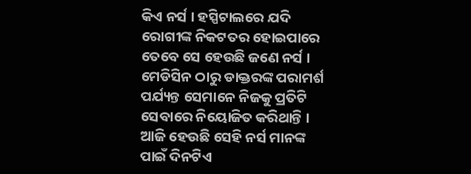କିଏ ନର୍ସ । ହସ୍ପିଟାଲରେ ଯଦି ରୋଗୀଙ୍କ ନିକଟତର ହୋଇପାରେ ତେବେ ସେ ହେଉଛି ଜଣେ ନର୍ସ । ମେଡିସିନ ଠାରୁ ଡାକ୍ତରଙ୍କ ପରାମର୍ଶ ପର୍ଯ୍ୟନ୍ତ ସେମାନେ ନିଜକୁ ପ୍ରତିଟି ସେବାରେ ନିୟୋଜିତ କରିଥାନ୍ତି । ଆଜି ହେଉଛି ସେହି ନର୍ସ ମାନଙ୍କ ପାଇଁ ଦିନଟିଏ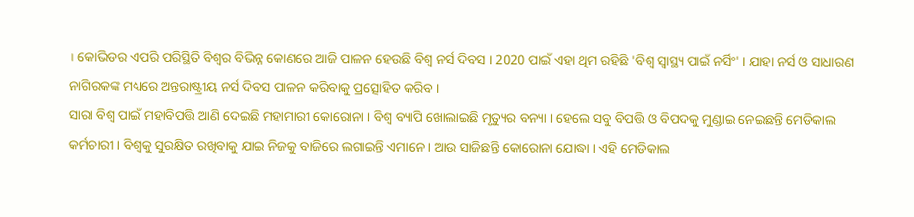। କୋଭିଡର ଏପରି ପରିସ୍ଥିତି ବିଶ୍ବର ବିଭିନ୍ନ କୋଣରେ ଆଜି ପାଳନ ହେଉଛି ବିଶ୍ବ ନର୍ସ ଦିବସ । 2020 ପାଇଁ ଏହା ଥିମ ରହିଛି 'ବିଶ୍ବ ସ୍ବାସ୍ଥ୍ୟ ପାଇଁ ନର୍ସିଂ' । ଯାହା ନର୍ସ ଓ ସାଧାରଣ ନାଗିରକଙ୍କ ମଧ୍ୟରେ ଅନ୍ତରାଷ୍ଟ୍ରୀୟ ନର୍ସ ଦିବସ ପାଳନ କରିବାକୁ ପ୍ରତ୍ସୋହିତ କରିବ ।
ସାରା ବିଶ୍ବ ପାଇଁ ମହାବିପତ୍ତି ଆଣି ଦେଇଛି ମହାମାରୀ କୋରୋନା । ବିଶ୍ବ ବ୍ୟାପି ଖୋଲାଇଛି ମୃତ୍ୟୁର ବନ୍ୟା । ହେଲେ ସବୁ ବିପତ୍ତି ଓ ବିପଦକୁ ମୁଣ୍ଡାଇ ନେଇଛନ୍ତି ମେଡିକାଲ କର୍ମଚାରୀ । ବିଶ୍ବକୁ ସୁରକ୍ଷିତ ରଖିବାକୁ ଯାଇ ନିଜକୁ ବାଜିରେ ଲଗାଇନ୍ତି ଏମାନେ । ଆଉ ସାଜିଛନ୍ତି କୋରୋନା ଯୋଦ୍ଧା । ଏହି ମେଡିକାଲ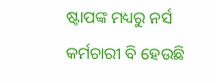ଷ୍ଟାପଙ୍କ ମଧ୍ୟରୁ ନର୍ସ କର୍ମଚାରୀ ବି ହେଉଛି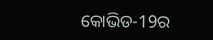କୋଭିଡ-19ର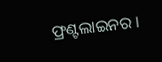ଫ୍ରଣ୍ଟଲାଇନର ।